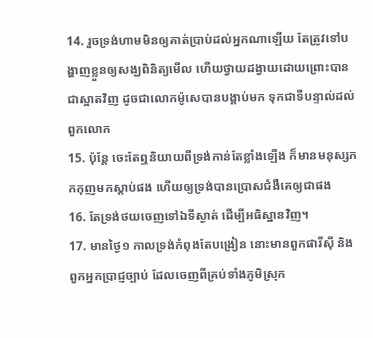14. រួចទ្រង់ហាមមិនឲ្យគាត់ប្រាប់ដល់អ្នកណាឡើយ តែត្រូវទៅបង្ហាញខ្លួនឲ្យសង្ឃពិនិត្យមើល ហើយថ្វាយដង្វាយដោយព្រោះបានជាស្អាតវិញ ដូចជាលោកម៉ូសេបានបង្គាប់មក ទុកជាទីបន្ទាល់ដល់ពួកលោក
15. ប៉ុន្តែ ចេះតែឮនិយាយពីទ្រង់កាន់តែខ្លាំងឡើង ក៏មានមនុស្សកកកុញមកស្តាប់ផង ហើយឲ្យទ្រង់បានប្រោសជំងឺគេឲ្យជាផង
16. តែទ្រង់ថយចេញទៅឯទីស្ងាត់ ដើម្បីអធិស្ឋានវិញ។
17. មានថ្ងៃ១ កាលទ្រង់កំពុងតែបង្រៀន នោះមានពួកផារីស៊ី និងពួកអ្នកប្រាជ្ញច្បាប់ ដែលចេញពីគ្រប់ទាំងភូមិស្រុក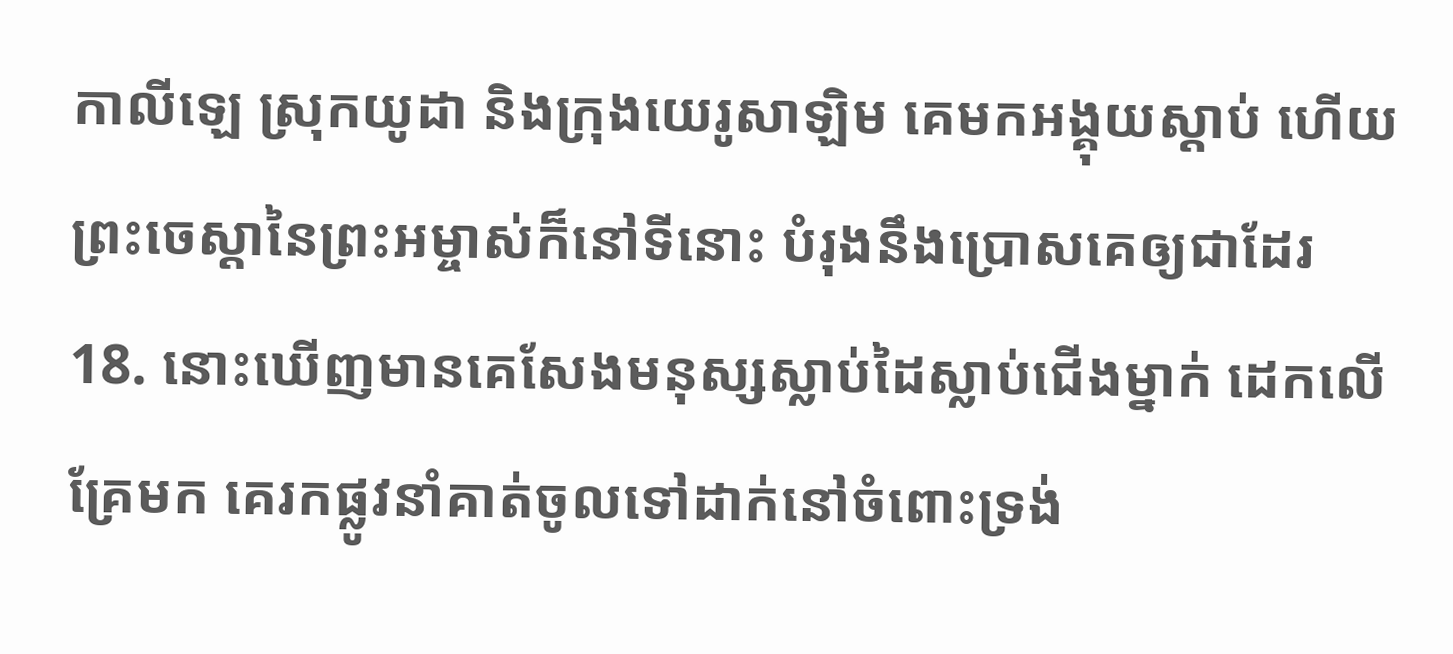កាលីឡេ ស្រុកយូដា និងក្រុងយេរូសាឡិម គេមកអង្គុយស្តាប់ ហើយព្រះចេស្តានៃព្រះអម្ចាស់ក៏នៅទីនោះ បំរុងនឹងប្រោសគេឲ្យជាដែរ
18. នោះឃើញមានគេសែងមនុស្សស្លាប់ដៃស្លាប់ជើងម្នាក់ ដេកលើគ្រែមក គេរកផ្លូវនាំគាត់ចូលទៅដាក់នៅចំពោះទ្រង់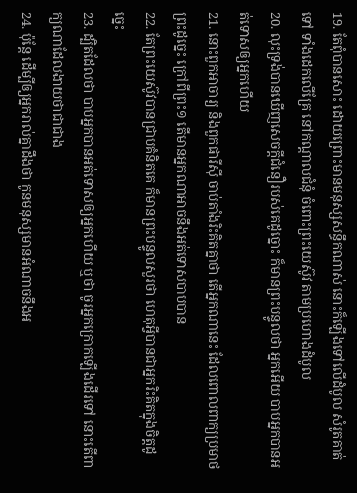19. តែពុំបានសោះ ដោយព្រោះមានមនុស្សសន្ធឹកណាស់ នោះក៏ឡើងទៅលើដំបូល សំរូតគាត់ទៅ ទាំងដេកលើគ្រែ នៅកណ្តាលជំនុំ ចំពោះព្រះយេស៊ូវ តាមប្រហោងដំបូល
20. លុះទ្រង់បានឃើញសេចក្ដីជំនឿរបស់គេដូច្នោះ ក៏មានព្រះបន្ទូលថា អ្នកអើយ បាបអ្នកបានអត់ទោសឲ្យអ្នកហើយ
21. នោះពួកអាចារ្យ និងពួកផារីស៊ី ចាប់តាំងរិះគិតគ្នាថា តើអ្នកណានេះ ដែលពោលពាក្យប្រមាថព្រះដូច្នេះ ក្រៅពីព្រះ១ តើមានអ្នកណាអាចនឹងអត់ទោសបាបបាន
22. តែព្រះយេស៊ូវបានជ្រាបគំនិតគេ ក៏មានព្រះបន្ទូលសួរថា ហេតុអ្វីបានជាអ្នករិះគិតក្នុងចិត្តដូច្នេះ
23. ដ្បិតដែលថា បាបអ្នកបានអត់ទោសឲ្យអ្នកហើយ ឬថា ចូរអ្នកក្រោកឡើងដើរទៅ នោះតើពាក្យណាដែលងាយថាជាជាង
24. ប៉ុន្តែ ដើម្បីឲ្យអ្នករាល់គ្នាដឹងថា កូនមនុស្សមានអំណាចនឹងអ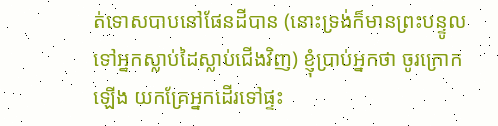ត់ទោសបាបនៅផែនដីបាន (នោះទ្រង់ក៏មានព្រះបន្ទូលទៅអ្នកស្លាប់ដៃស្លាប់ជើងវិញ) ខ្ញុំប្រាប់អ្នកថា ចូរក្រោកឡើង យកគ្រែអ្នកដើរទៅផ្ទះ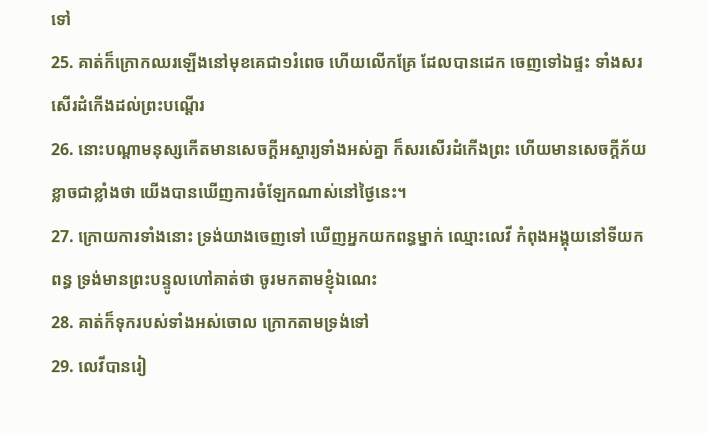ទៅ
25. គាត់ក៏ក្រោកឈរឡើងនៅមុខគេជា១រំពេច ហើយលើកគ្រែ ដែលបានដេក ចេញទៅឯផ្ទះ ទាំងសរសើរដំកើងដល់ព្រះបណ្តើរ
26. នោះបណ្តាមនុស្សកើតមានសេចក្ដីអស្ចារ្យទាំងអស់គ្នា ក៏សរសើរដំកើងព្រះ ហើយមានសេចក្ដីភ័យខ្លាចជាខ្លាំងថា យើងបានឃើញការចំឡែកណាស់នៅថ្ងៃនេះ។
27. ក្រោយការទាំងនោះ ទ្រង់យាងចេញទៅ ឃើញអ្នកយកពន្ធម្នាក់ ឈ្មោះលេវី កំពុងអង្គុយនៅទីយកពន្ធ ទ្រង់មានព្រះបន្ទូលហៅគាត់ថា ចូរមកតាមខ្ញុំឯណេះ
28. គាត់ក៏ទុករបស់ទាំងអស់ចោល ក្រោកតាមទ្រង់ទៅ
29. លេវីបានរៀ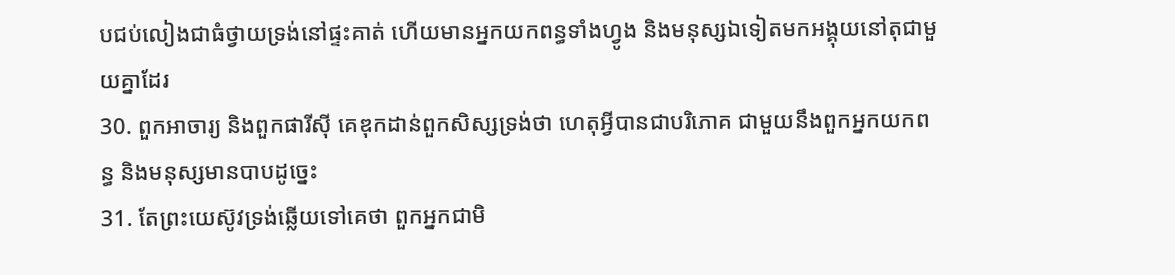បជប់លៀងជាធំថ្វាយទ្រង់នៅផ្ទះគាត់ ហើយមានអ្នកយកពន្ធទាំងហ្វូង និងមនុស្សឯទៀតមកអង្គុយនៅតុជាមួយគ្នាដែរ
30. ពួកអាចារ្យ និងពួកផារីស៊ី គេឌុកដាន់ពួកសិស្សទ្រង់ថា ហេតុអ្វីបានជាបរិភោគ ជាមួយនឹងពួកអ្នកយកពន្ធ និងមនុស្សមានបាបដូច្នេះ
31. តែព្រះយេស៊ូវទ្រង់ឆ្លើយទៅគេថា ពួកអ្នកជាមិ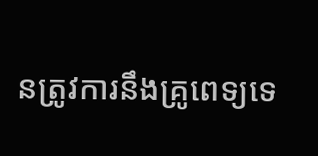នត្រូវការនឹងគ្រូពេទ្យទេ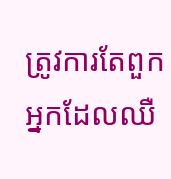ត្រូវការតែពួកអ្នកដែលឈឺ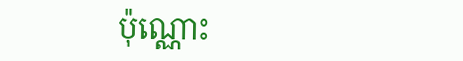ប៉ុណ្ណោះ